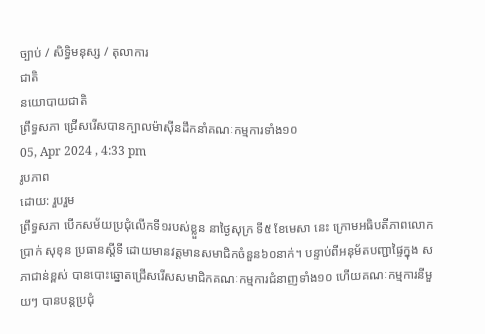ច្បាប់ / សិទិ្ធមនុស្ស / តុលាការ
ជាតិ
នយោបាយជាតិ
ព្រឹទ្ធសភា ជ្រើសរើសបានក្បាលម៉ាស៊ីនដឹកនាំគណៈកម្មការទាំង១០
05, Apr 2024 , 4:33 pm
រូបភាព
ដោយ: រួបរួម
ព្រឹទ្ធសភា បើកសម័យប្រជុំលើកទី១របស់ខ្លួន នាថ្ងៃសុក្រ ទី៥ ខែមេសា នេះ ក្រោមអធិបតីភាពលោក ប្រាក់ សុខុន ប្រធានស្តីទី ដោយមានវត្តមានសមាជិកចំនួន៦០នាក់។ បន្ទាប់ពីអនុម័តបញ្ជាផ្ទៃក្នុង សភាជាន់ខ្ពស់ បានបោះឆ្នោតជ្រើសរើសសមាជិកគណៈកម្មការជំនាញទាំង១០ ហើយគណៈកម្មការនីមួយៗ បានបន្តប្រជុំ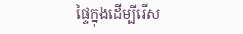ផ្ទៃក្នុងដើម្បីរើស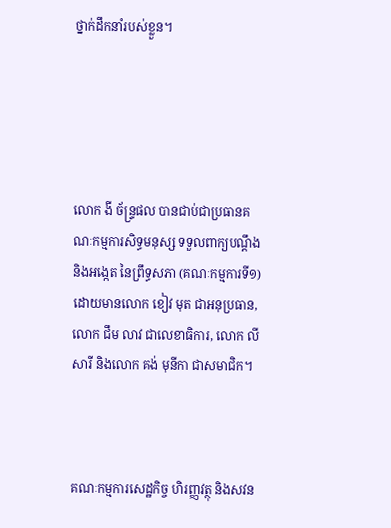ថ្នាក់ដឹកនាំរបស់ខ្លួន។





លោក ងី ច័ន្ទ្រផល បានជាប់ជាប្រធានគណៈកម្មការសិទ្ធមនុស្ស ទទួលពាក្យបណ្តឹង និងអង្កេត នៃព្រឹទ្ធសភា (គណៈកម្មការទី១) ដោយមានលោក ខៀវ មុត ជាអនុប្រធាន, លោក ជឹម លាវ ជាលេខាធិការ, លោក លី សារី និងលោក គង់ មុនីកា ជាសមាជិក។



គណៈកម្មការសេដ្ឋកិច្ច ហិរញ្ញវត្ថុ និងសវន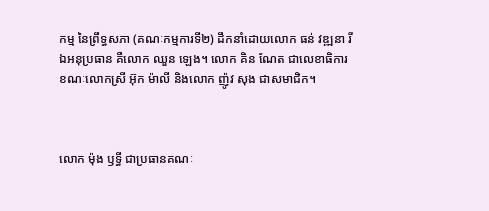កម្ម នៃព្រឹទ្ធសភា (គណៈកម្មការទី២) ដឹកនាំដោយលោក ធន់ វឌ្ឍនា រីឯអនុប្រធាន គឺលោក ឈួន ឡេង។ លោក គិន ណែត ជាលេខាធិការ ខណៈលោកស្រី អ៊ុក ម៉ាលី និងលោក ញ៉ូវ សុង ជាសមាជិក។



លោក ម៉ុង ឫទ្ធី ជាប្រធានគណៈ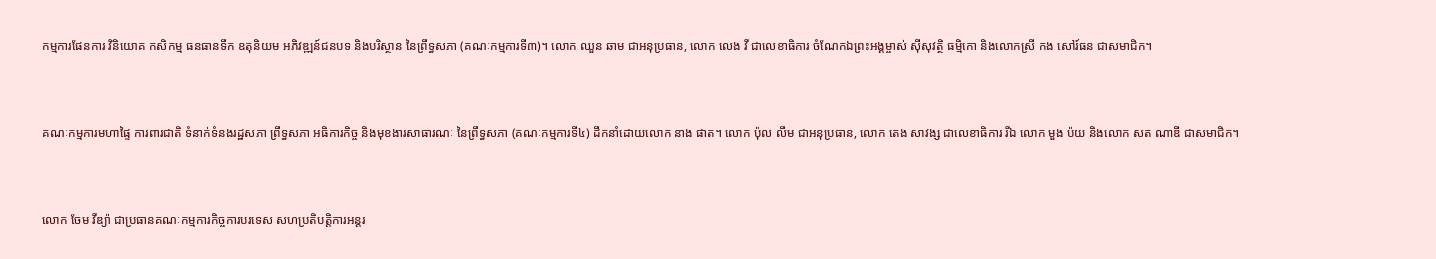កម្មការផែនការ វិនិយោគ កសិកម្ម ធនធានទឹក ឧតុនិយម អភិវឌ្ឍន៍ជនបទ និងបរិស្ថាន នៃព្រឹទ្ធសភា (គណៈកម្មការទី៣)។ លោក ឈួន ឆាម ជាអនុប្រធាន, លោក លេង វី ជាលេខាធិការ ចំណែកឯព្រះអង្គម្ចាស់ ស៊ីសុវត្ថិ ធម្មិកោ និងលោកស្រី កង សៅរ៍ធន ជាសមាជិក។



គណៈកម្មការមហាផ្ទៃ ការពារជាតិ ទំនាក់ទំនងរដ្ឋសភា ព្រឹទ្ធសភា អធិការកិច្ច និងមុខងារសាធារណៈ នៃព្រឹទ្ធសភា (គណៈកម្មការទី៤) ដឹកនាំដោយលោក នាង ផាត។ លោក ប៉ុល លឹម ជាអនុប្រធាន, លោក តេង សាវង្ស ជាលេខាធិការ រីឯ លោក មួង ប៉យ និងលោក សត ណាឌី ជាសមាជិក។



លោក ចែម វីឌ្យ៉ា ជាប្រធានគណៈកម្មការកិច្ចការបរទេស សហប្រតិបត្តិការអន្តរ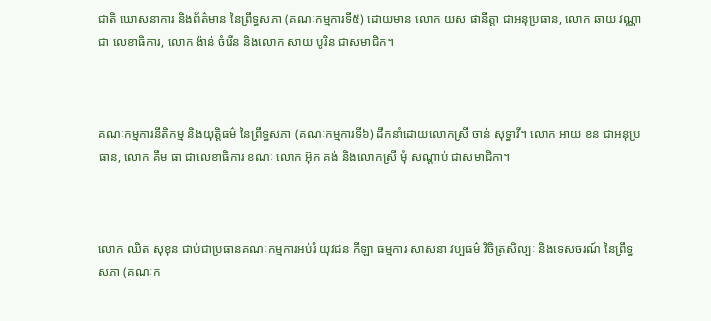ជាតិ ឃោសនាការ និងព័ត៌មាន នៃព្រឹទ្ធសភា (គណៈកម្មការទី៥) ដោយមាន លោក យស ផានីត្តា ជាអនុប្រធាន, លោក ឆាយ វណ្ណា ជា លេខាធិការ, លោក ង៉ាន់ ចំរើន និងលោក សាយ បូរិន ជាសមាជិក។



គណៈកម្មការនីតិកម្ម និងយុត្តិធម៌ នៃព្រឹទ្ធសភា (គណៈកម្មការទី៦) ដឹកនាំដោយលោកស្រី ចាន់ សុទ្ធាវី។ លោក អាយ ខន ជាអនុប្រធាន, លោក គឹម ធា ជាលេខាធិការ ខណៈ លោក អ៊ុក គង់ និងលោកស្រី មុំ សណ្តាប់ ជាសមាជិកា។



លោក ឈិត សុខុន ជាប់ជាប្រធានគណៈកម្មការអប់រំ យុវជន កីឡា ធម្មការ សាសនា វប្បធម៌ វិចិត្រសិល្បៈ និងទេសចរណ៍ នៃព្រឹទ្ធសភា (គណៈក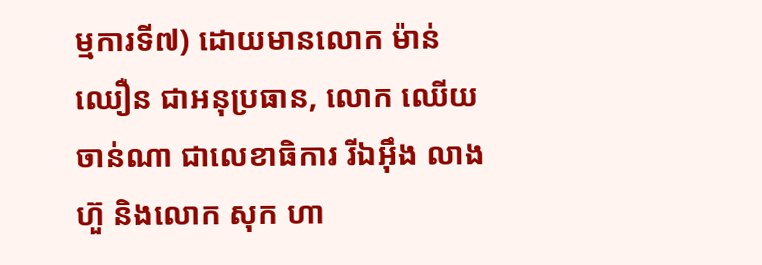ម្មការទី៧) ដោយមានលោក ម៉ាន់ ឈឿន ជាអនុប្រធាន, លោក ឈើយ ចាន់ណា ជាលេខាធិការ រីឯអ៊ឹង លាងហ៊ួ និងលោក សុក ហា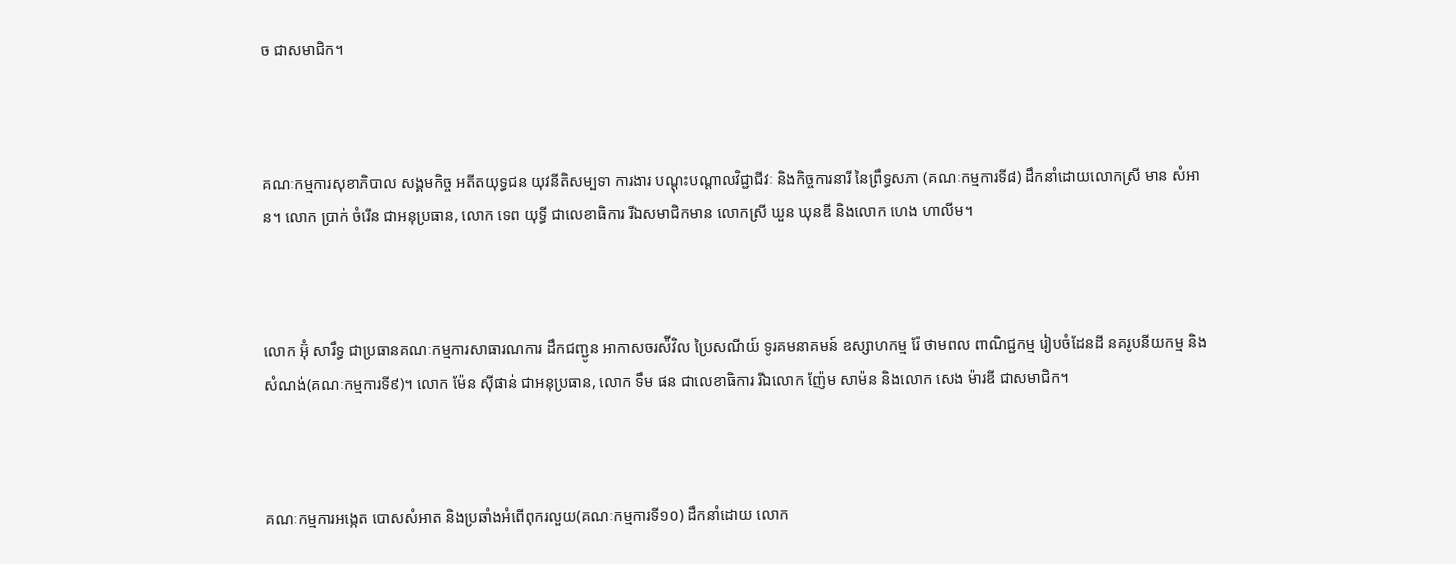ច ជាសមាជិក។



គណៈកម្មការសុខាភិបាល សង្គមកិច្ច អតីតយុទ្ធជន យុវនីតិសម្បទា ការងារ បណ្តុះបណ្តាលវិជ្ជាជីវៈ និងកិច្ចការនារី នៃព្រឹទ្ធសភា (គណៈកម្មការទី៨) ដឹកនាំដោយលោកស្រី មាន សំអាន។ លោក ប្រាក់ ចំរើន ជាអនុប្រធាន, លោក ទេព យុទ្ធី ជាលេខាធិការ រីឯសមាជិកមាន លោកស្រី ឃួន ឃុនឌី និងលោក ហេង ហាលីម។



លោក អ៊ុំ សារឹទ្ធ ជាប្រធានគណៈកម្មការសាធារណការ ដឹកជញ្ជូន អាកាសចរស៉ីវិល ប្រៃសណីយ៍ ទូរគមនាគមន៍ ឧស្សាហកម្ម រ៉ែ ថាមពល ពាណិជ្ជកម្ម រៀបចំដែនដី នគរូបនីយកម្ម និងសំណង់(គណៈកម្មការទី៩)។ លោក ម៉ែន ស៊ីផាន់ ជាអនុប្រធាន, លោក ទឹម ផន ជាលេខាធិការ រីឯលោក ញ៉ែម សាម៉ន និងលោក សេង ម៉ារឌី ជាសមាជិក។



គណៈកម្មការអង្កេត បោសសំអាត និងប្រឆាំងអំពើពុករលួយ(គណៈកម្មការទី១០) ដឹកនាំដោយ លោក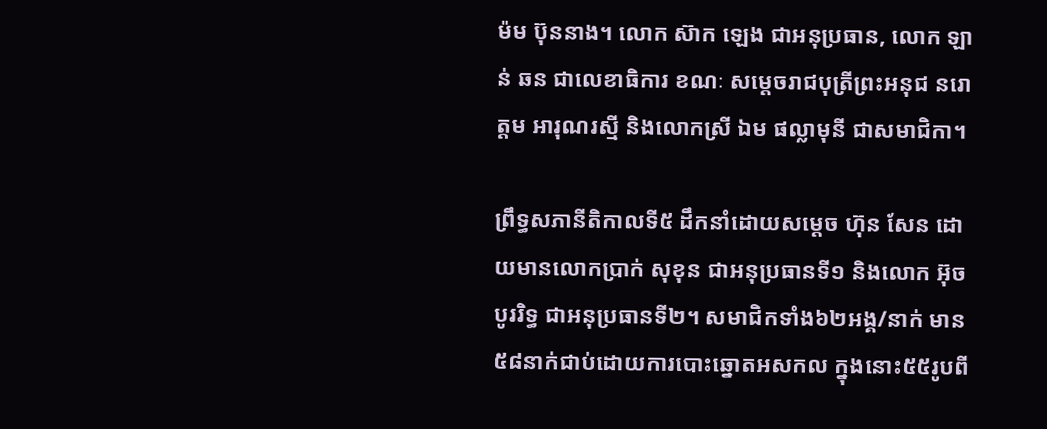ម៉ម ប៊ុននាង។ លោក ស៊ាក ឡេង ជាអនុប្រធាន, លោក ឡាន់ ឆន ជាលេខាធិការ ខណៈ សម្តេចរាជបុត្រីព្រះអនុជ នរោត្តម អារុណរស្មី និងលោកស្រី ឯម ផល្លាមុនី ជាសមាជិកា។

ព្រឹទ្ធសភានីតិកាលទី៥ ដឹកនាំដោយសម្តេច ហ៊ុន សែន ដោយមានលោកប្រាក់ សុខុន ជាអនុប្រធានទី១ និងលោក អ៊ុច បូររិទ្ធ ជាអនុប្រធានទី២។ សមាជិកទាំង៦២អង្គ/នាក់ មាន៥៨នាក់ជាប់ដោយការបោះឆ្នោតអសកល ក្នុងនោះ៥៥រូបពី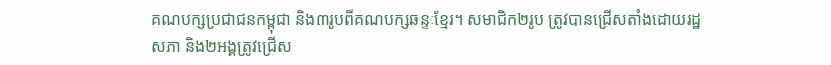គណបក្សប្រជាជនកម្ពុជា និង៣រូបពីគណបក្សឆន្ទៈខ្មែរ។ សមាជិក២រូប ត្រូវបានជ្រើសតាំងដោយរដ្ឋសភា និង២អង្គត្រូវជ្រើស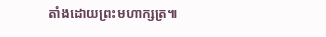តាំងដោយព្រះមហាក្សត្រ៕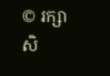© រក្សាសិ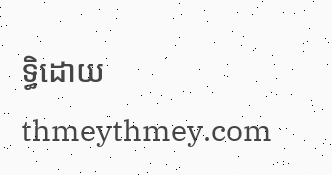ទ្ធិដោយ thmeythmey.com